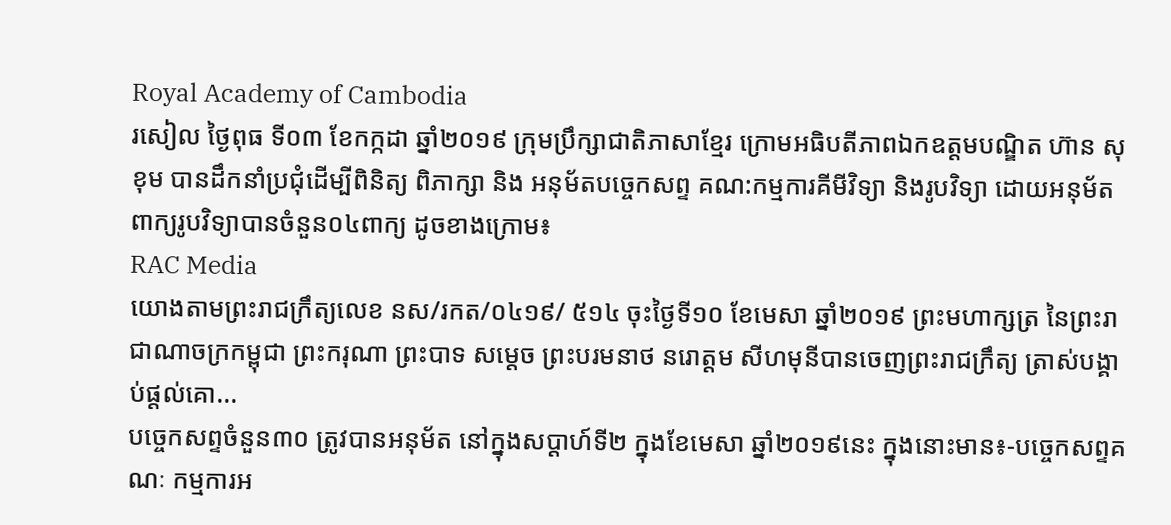Royal Academy of Cambodia
រសៀល ថ្ងៃពុធ ទី០៣ ខែកក្កដា ឆ្នាំ២០១៩ ក្រុមប្រឹក្សាជាតិភាសាខ្មែរ ក្រោមអធិបតីភាពឯកឧត្តមបណ្ឌិត ហ៊ាន សុខុម បានដឹកនាំប្រជុំដើម្បីពិនិត្យ ពិភាក្សា និង អនុម័តបច្ចេកសព្ទ គណ:កម្មការគីមីវិទ្យា និងរូបវិទ្យា ដោយអនុម័តពាក្យរូបវិទ្យាបានចំនួន០៤ពាក្យ ដូចខាងក្រោម៖
RAC Media
យោងតាមព្រះរាជក្រឹត្យលេខ នស/រកត/០៤១៩/ ៥១៤ ចុះថ្ងៃទី១០ ខែមេសា ឆ្នាំ២០១៩ ព្រះមហាក្សត្រ នៃព្រះរាជាណាចក្រកម្ពុជា ព្រះករុណា ព្រះបាទ សម្តេច ព្រះបរមនាថ នរោត្តម សីហមុនីបានចេញព្រះរាជក្រឹត្យ ត្រាស់បង្គាប់ផ្តល់គោ...
បច្ចេកសព្ទចំនួន៣០ ត្រូវបានអនុម័ត នៅក្នុងសប្តាហ៍ទី២ ក្នុងខែមេសា ឆ្នាំ២០១៩នេះ ក្នុងនោះមាន៖-បច្ចេកសព្ទគណៈ កម្មការអ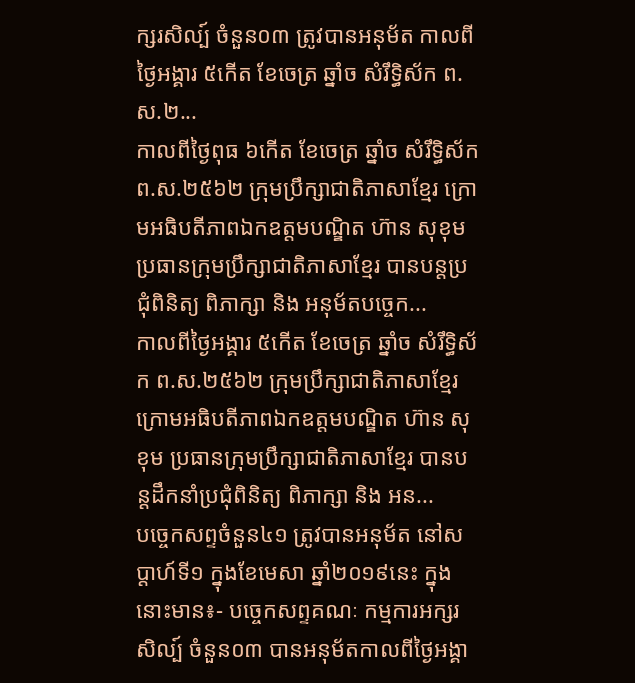ក្សរសិល្ប៍ ចំនួន០៣ ត្រូវបានអនុម័ត កាលពីថ្ងៃអង្គារ ៥កើត ខែចេត្រ ឆ្នាំច សំរឹទ្ធិស័ក ព.ស.២...
កាលពីថ្ងៃពុធ ៦កេីត ខែចេត្រ ឆ្នាំច សំរឹទ្ធិស័ក ព.ស.២៥៦២ ក្រុមប្រឹក្សាជាតិភាសាខ្មែរ ក្រោមអធិបតីភាពឯកឧត្តមបណ្ឌិត ហ៊ាន សុខុម ប្រធានក្រុមប្រឹក្សាជាតិភាសាខ្មែរ បានបន្តប្រជុំពិនិត្យ ពិភាក្សា និង អនុម័តបច្ចេក...
កាលពីថ្ងៃអង្គារ ៥កេីត ខែចេត្រ ឆ្នាំច សំរឹទ្ធិស័ក ព.ស.២៥៦២ ក្រុមប្រឹក្សាជាតិភាសាខ្មែរ ក្រោមអធិបតីភាពឯកឧត្តមបណ្ឌិត ហ៊ាន សុខុម ប្រធានក្រុមប្រឹក្សាជាតិភាសាខ្មែរ បានបន្តដឹកនាំប្រជុំពិនិត្យ ពិភាក្សា និង អន...
បច្ចេកសព្ទចំនួន៤១ ត្រូវបានអនុម័ត នៅសប្តាហ៍ទី១ ក្នុងខែមេសា ឆ្នាំ២០១៩នេះ ក្នុងនោះមាន៖- បច្ចេកសព្ទគណៈ កម្មការអក្សរសិល្ប៍ ចំនួន០៣ បានអនុម័តកាលពីថ្ងៃអង្គា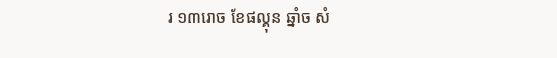រ ១៣រោច ខែផល្គុន ឆ្នាំច សំ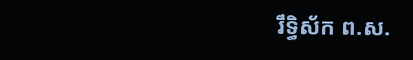រឹទ្ធិស័ក ព.ស.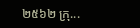២៥៦២ ក្រុ...